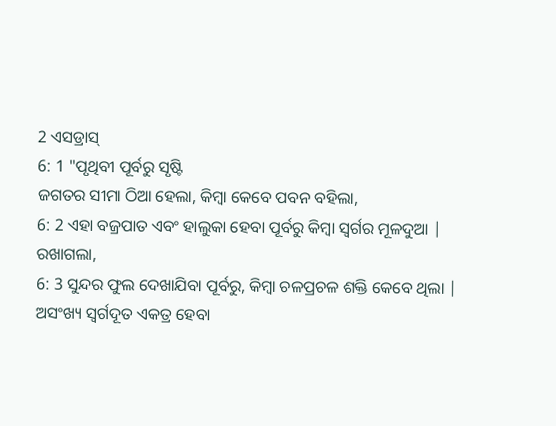2 ଏସଡ୍ରାସ୍
6: 1 "ପୃଥିବୀ ପୂର୍ବରୁ ସୃଷ୍ଟି
ଜଗତର ସୀମା ଠିଆ ହେଲା, କିମ୍ବା କେବେ ପବନ ବହିଲା,
6: 2 ଏହା ବଜ୍ରପାତ ଏବଂ ହାଲୁକା ହେବା ପୂର୍ବରୁ କିମ୍ବା ସ୍ୱର୍ଗର ମୂଳଦୁଆ |
ରଖାଗଲା,
6: 3 ସୁନ୍ଦର ଫୁଲ ଦେଖାଯିବା ପୂର୍ବରୁ, କିମ୍ବା ଚଳପ୍ରଚଳ ଶକ୍ତି କେବେ ଥିଲା |
ଅସଂଖ୍ୟ ସ୍ୱର୍ଗଦୂତ ଏକତ୍ର ହେବା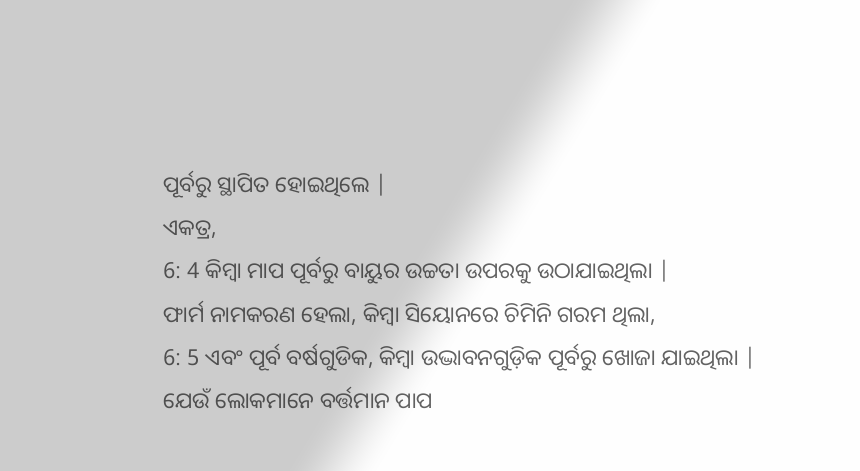ପୂର୍ବରୁ ସ୍ଥାପିତ ହୋଇଥିଲେ |
ଏକତ୍ର,
6: 4 କିମ୍ବା ମାପ ପୂର୍ବରୁ ବାୟୁର ଉଚ୍ଚତା ଉପରକୁ ଉଠାଯାଇଥିଲା |
ଫାର୍ମ ନାମକରଣ ହେଲା, କିମ୍ବା ସିୟୋନରେ ଚିମିନି ଗରମ ଥିଲା,
6: 5 ଏବଂ ପୂର୍ବ ବର୍ଷଗୁଡିକ, କିମ୍ବା ଉଦ୍ଭାବନଗୁଡ଼ିକ ପୂର୍ବରୁ ଖୋଜା ଯାଇଥିଲା |
ଯେଉଁ ଲୋକମାନେ ବର୍ତ୍ତମାନ ପାପ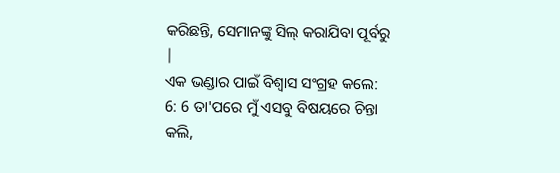କରିଛନ୍ତି, ସେମାନଙ୍କୁ ସିଲ୍ କରାଯିବା ପୂର୍ବରୁ |
ଏକ ଭଣ୍ଡାର ପାଇଁ ବିଶ୍ୱାସ ସଂଗ୍ରହ କଲେ:
6: 6 ତା'ପରେ ମୁଁ ଏସବୁ ବିଷୟରେ ଚିନ୍ତା କଲି,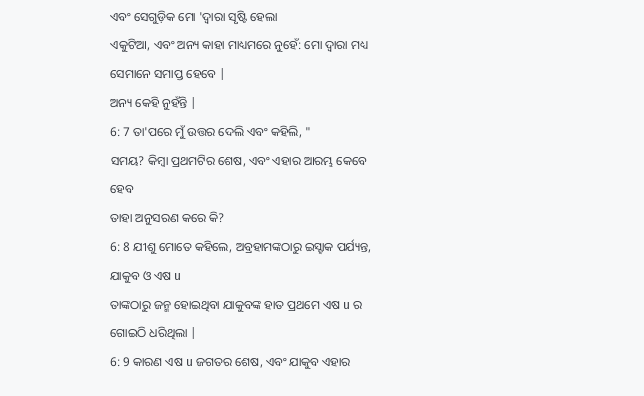ଏବଂ ସେଗୁଡ଼ିକ ମୋ 'ଦ୍ୱାରା ସୃଷ୍ଟି ହେଲା
ଏକୁଟିଆ, ଏବଂ ଅନ୍ୟ କାହା ମାଧ୍ୟମରେ ନୁହେଁ: ମୋ ଦ୍ୱାରା ମଧ୍ୟ ସେମାନେ ସମାପ୍ତ ହେବେ |
ଅନ୍ୟ କେହି ନୁହଁନ୍ତି |
6: 7 ତା'ପରେ ମୁଁ ଉତ୍ତର ଦେଲି ଏବଂ କହିଲି, "
ସମୟ? କିମ୍ବା ପ୍ରଥମଟିର ଶେଷ, ଏବଂ ଏହାର ଆରମ୍ଭ କେବେ ହେବ
ତାହା ଅନୁସରଣ କରେ କି?
6: 8 ଯୀଶୁ ମୋତେ କହିଲେ, ଅବ୍ରହାମଙ୍କଠାରୁ ଇସ୍ହାକ ପର୍ଯ୍ୟନ୍ତ, ଯାକୁବ ଓ ଏଷ u
ତାଙ୍କଠାରୁ ଜନ୍ମ ହୋଇଥିବା ଯାକୁବଙ୍କ ହାତ ପ୍ରଥମେ ଏଷ u ର ଗୋଇଠି ଧରିଥିଲା |
6: 9 କାରଣ ଏଷ u ଜଗତର ଶେଷ, ଏବଂ ଯାକୁବ ଏହାର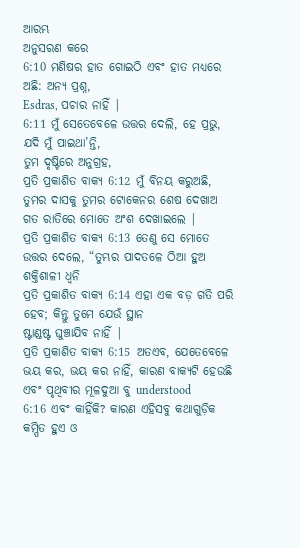ଆରମ୍ଭ
ଅନୁସରଣ କରେ
6:10 ମଣିଷର ହାତ ଗୋଇଠି ଏବଂ ହାତ ମଧ୍ୟରେ ଅଛି: ଅନ୍ୟ ପ୍ରଶ୍ନ,
Esdras, ପଚାର ନାହିଁ |
6:11 ମୁଁ ସେତେବେଳେ ଉତ୍ତର ଦେଲି, ହେ ପ୍ରଭୁ, ଯଦି ମୁଁ ପାଇଥା’ନ୍ତି,
ତୁମ ଦୃଷ୍ଟିରେ ଅନୁଗ୍ରହ,
ପ୍ରତି ପ୍ରକାଶିତ ବାକ୍ୟ 6:12 ମୁଁ ବିନୟ କରୁଅଛି, ତୁମର ଦାସକୁ ତୁମର ଟୋକେନର ଶେଷ ଦେଖାଅ
ଗତ ରାତିରେ ମୋତେ ଅଂଶ ଦେଖାଇଲେ |
ପ୍ରତି ପ୍ରକାଶିତ ବାକ୍ୟ 6:13 ତେଣୁ ସେ ମୋତେ ଉତ୍ତର ଦେଲେ, “ତୁମ୍ଭର ପାଦତଳେ ଠିଆ ହୁଅ
ଶକ୍ତିଶାଳୀ ଧ୍ୱନି
ପ୍ରତି ପ୍ରକାଶିତ ବାକ୍ୟ 6:14 ଏହା ଏକ ବଡ଼ ଗତି ପରି ହେବ; କିନ୍ତୁ ତୁମେ ଯେଉଁ ସ୍ଥାନ
ଷ୍ଟାଣ୍ଡଷ୍ଟ ଘୁଞ୍ଚାଯିବ ନାହିଁ |
ପ୍ରତି ପ୍ରକାଶିତ ବାକ୍ୟ 6:15 ଅତଏବ, ଯେତେବେଳେ ଭୟ କର, ଭୟ କର ନାହିଁ, କାରଣ ବାକ୍ୟଟି ହେଉଛି
ଏବଂ ପୃଥିବୀର ମୂଳଦୁଆ ବୁ understood
6:16 ଏବଂ କାହିଁକି? କାରଣ ଏହିସବୁ କଥାଗୁଡ଼ିକ କମ୍ପିତ ହୁଏ ଓ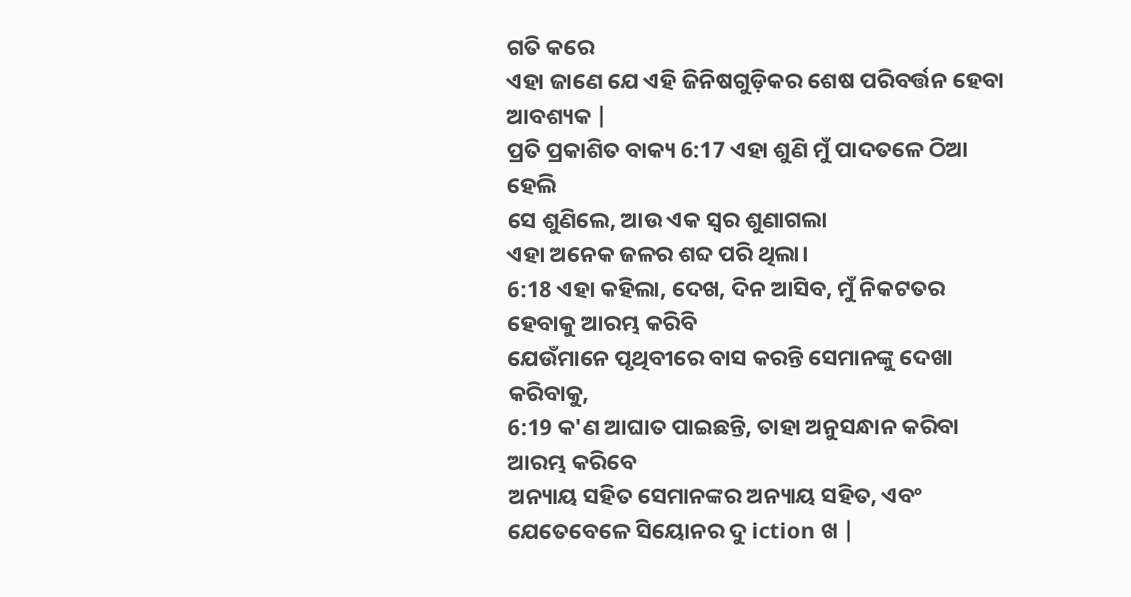ଗତି କରେ
ଏହା ଜାଣେ ଯେ ଏହି ଜିନିଷଗୁଡ଼ିକର ଶେଷ ପରିବର୍ତ୍ତନ ହେବା ଆବଶ୍ୟକ |
ପ୍ରତି ପ୍ରକାଶିତ ବାକ୍ୟ 6:17 ଏହା ଶୁଣି ମୁଁ ପାଦତଳେ ଠିଆ ହେଲି
ସେ ଶୁଣିଲେ, ଆଉ ଏକ ସ୍ୱର ଶୁଣାଗଲା
ଏହା ଅନେକ ଜଳର ଶବ୍ଦ ପରି ଥିଲା।
6:18 ଏହା କହିଲା, ଦେଖ, ଦିନ ଆସିବ, ମୁଁ ନିକଟତର ହେବାକୁ ଆରମ୍ଭ କରିବି
ଯେଉଁମାନେ ପୃଥିବୀରେ ବାସ କରନ୍ତି ସେମାନଙ୍କୁ ଦେଖା କରିବାକୁ,
6:19 କ'ଣ ଆଘାତ ପାଇଛନ୍ତି, ତାହା ଅନୁସନ୍ଧାନ କରିବା ଆରମ୍ଭ କରିବେ
ଅନ୍ୟାୟ ସହିତ ସେମାନଙ୍କର ଅନ୍ୟାୟ ସହିତ, ଏବଂ ଯେତେବେଳେ ସିୟୋନର ଦୁ iction ଖ |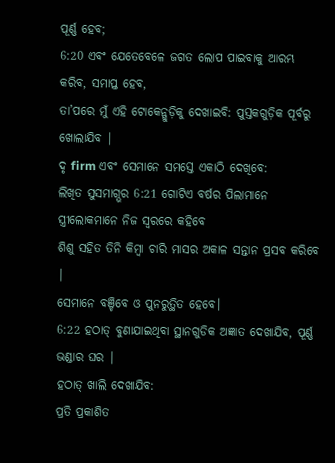ପୂର୍ଣ୍ଣ ହେବ;
6:20 ଏବଂ ଯେତେବେଳେ ଜଗତ ଲୋପ ପାଇବାକୁ ଆରମ୍ଭ କରିବ, ସମାପ୍ତ ହେବ,
ତା’ପରେ ମୁଁ ଏହି ଟୋକେନ୍ଗୁଡ଼ିକୁ ଦେଖାଇବି: ପୁସ୍ତକଗୁଡ଼ିକ ପୂର୍ବରୁ ଖୋଲାଯିବ |
ଦୃ firm ଏବଂ ସେମାନେ ସମସ୍ତେ ଏକାଠି ଦେଖିବେ:
ଲିଖିତ ସୁସମାଗ୍ଭର 6:21 ଗୋଟିଏ ବର୍ଷର ପିଲାମାନେ ସ୍ତ୍ରୀଲୋକମାନେ ନିଜ ସ୍ୱରରେ କହିବେ
ଶିଶୁ ସହିତ ତିନି କିମ୍ବା ଚାରି ମାସର ଅକାଳ ସନ୍ତାନ ପ୍ରସବ କରିବେ |
ସେମାନେ ବଞ୍ଚିବେ ଓ ପୁନରୁତ୍ଥିତ ହେବେ।
6:22 ହଠାତ୍ ବୁଣାଯାଇଥିବା ସ୍ଥାନଗୁଡିକ ଅଜ୍ଞାତ ଦେଖାଯିବ, ପୂର୍ଣ୍ଣ ଭଣ୍ଡାର ଘର |
ହଠାତ୍ ଖାଲି ଦେଖାଯିବ:
ପ୍ରତି ପ୍ରକାଶିତ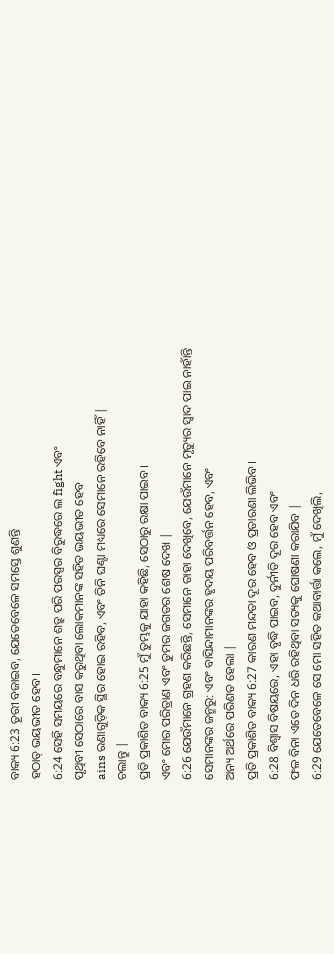ବାକ୍ୟ 6:23 ତୂରୀ ବଜାଇବ, ଯେତେବେଳେ ସମସ୍ତେ ଶୁଣନ୍ତି
ହଠାତ୍ ଭୟଭୀତ ହେବ।
6:24 ସେହି ସମୟରେ ବନ୍ଧୁମାନେ ଶତ୍ରୁ ପରି ପରସ୍ପର ବିରୁଦ୍ଧରେ ଲ fight ଏବଂ
ପୃଥିବୀ ସେଠାରେ ବାସ କରୁଥିବା ଲୋକମାନଙ୍କ ସହିତ ଭୟଭୀତ ହେବ
ains ରଣାଗୁଡ଼ିକ ସ୍ଥିର ହୋଇ ରହିବ, ଏବଂ ତିନି ଘଣ୍ଟା ମଧ୍ୟରେ ସେମାନେ ରହିବେ ନାହିଁ |
ଚଲାନ୍ତୁ |
ପ୍ରତି ପ୍ରକାଶିତ ବାକ୍ୟ 6:25 ମୁଁ ତୁମ୍ଭକୁ ଯାହା କହିଛି, ସେଠାରୁ ରକ୍ଷା ପାଇବ।
ଏବଂ ମୋର ପରିତ୍ରାଣ ଏବଂ ତୁମର ଜଗତର ଶେଷ ଦେଖ |
6:26 ଯେଉଁମାନେ ଗ୍ରହଣ କରିଛନ୍ତି, ସେମାନେ ତାହା ଦେଖିବେ, ଯେଉଁମାନେ ମୃତ୍ୟୁର ସ୍ୱାଦ ପାଇ ନାହାଁନ୍ତି
ସେମାନଙ୍କର ଜନ୍ମରୁ: ଏବଂ ବାସିନ୍ଦାମାନଙ୍କର ହୃଦୟ ପରିବର୍ତ୍ତନ ହେବ, ଏବଂ
ଅନ୍ୟ ଅର୍ଥରେ ପରିଣତ ହେଲା |
ପ୍ରତି ପ୍ରକାଶିତ ବାକ୍ୟ 6:27 କାରଣ ମନ୍ଦତା ଦୂର ହେବ ଓ ପ୍ରତାରଣା ଲିଭିବ।
6:28 ବିଶ୍ୱାସ ବିଷୟରେ, ଏହା ବୃଦ୍ଧି ପାଇବ, ଦୁର୍ନୀତି ଦୂର ହେବ ଏବଂ
ଫଳ ବିନା ଏତେ ଦିନ ଧରି ରହିଥିବା ସତ୍ୟକୁ ଘୋଷଣା କରାଯିବ |
6:29 ଯେତେବେଳେ ସେ ମୋ ସହିତ କଥାବାର୍ତ୍ତା କଲେ, ମୁଁ ଦେଖିଲି,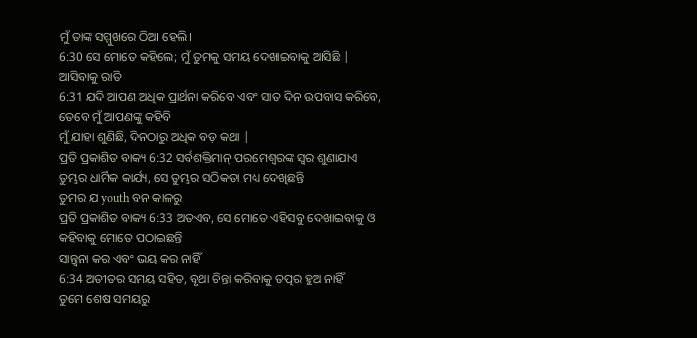ମୁଁ ତାଙ୍କ ସମ୍ମୁଖରେ ଠିଆ ହେଲି।
6:30 ସେ ମୋତେ କହିଲେ; ମୁଁ ତୁମକୁ ସମୟ ଦେଖାଇବାକୁ ଆସିଛି |
ଆସିବାକୁ ରାତି
6:31 ଯଦି ଆପଣ ଅଧିକ ପ୍ରାର୍ଥନା କରିବେ ଏବଂ ସାତ ଦିନ ଉପବାସ କରିବେ, ତେବେ ମୁଁ ଆପଣଙ୍କୁ କହିବି
ମୁଁ ଯାହା ଶୁଣିଛି, ଦିନଠାରୁ ଅଧିକ ବଡ଼ କଥା |
ପ୍ରତି ପ୍ରକାଶିତ ବାକ୍ୟ 6:32 ସର୍ବଶକ୍ତିମାନ୍ ପରମେଶ୍ବରଙ୍କ ସ୍ୱର ଶୁଣାଯାଏ
ତୁମ୍ଭର ଧାର୍ମିକ କାର୍ଯ୍ୟ, ସେ ତୁମ୍ଭର ସଠିକତା ମଧ୍ୟ ଦେଖିଛନ୍ତି
ତୁମର ଯ youth ବନ କାଳରୁ
ପ୍ରତି ପ୍ରକାଶିତ ବାକ୍ୟ 6:33 ଅତଏବ, ସେ ମୋତେ ଏହିସବୁ ଦେଖାଇବାକୁ ଓ କହିବାକୁ ମୋତେ ପଠାଇଛନ୍ତି
ସାନ୍ତ୍ୱନା କର ଏବଂ ଭୟ କର ନାହିଁ
6:34 ଅତୀତର ସମୟ ସହିତ, ବୃଥା ଚିନ୍ତା କରିବାକୁ ତତ୍ପର ହୁଅ ନାହିଁ
ତୁମେ ଶେଷ ସମୟରୁ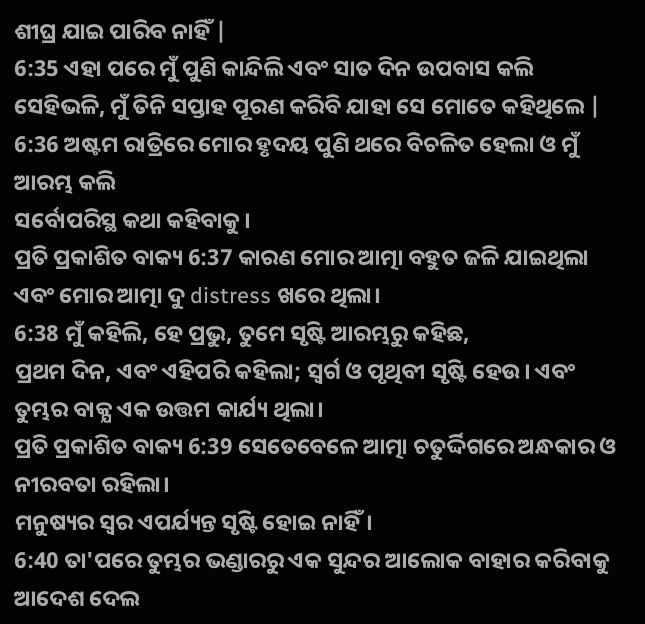ଶୀଘ୍ର ଯାଇ ପାରିବ ନାହିଁ |
6:35 ଏହା ପରେ ମୁଁ ପୁଣି କାନ୍ଦିଲି ଏବଂ ସାତ ଦିନ ଉପବାସ କଲି
ସେହିଭଳି, ମୁଁ ତିନି ସପ୍ତାହ ପୂରଣ କରିବି ଯାହା ସେ ମୋତେ କହିଥିଲେ |
6:36 ଅଷ୍ଟମ ରାତ୍ରିରେ ମୋର ହୃଦୟ ପୁଣି ଥରେ ବିଚଳିତ ହେଲା ଓ ମୁଁ ଆରମ୍ଭ କଲି
ସର୍ବୋପରିସ୍ଥ କଥା କହିବାକୁ।
ପ୍ରତି ପ୍ରକାଶିତ ବାକ୍ୟ 6:37 କାରଣ ମୋର ଆତ୍ମା ବହୁତ ଜଳି ଯାଇଥିଲା ଏବଂ ମୋର ଆତ୍ମା ଦୁ distress ଖରେ ଥିଲା।
6:38 ମୁଁ କହିଲି, ହେ ପ୍ରଭୁ, ତୁମେ ସୃଷ୍ଟି ଆରମ୍ଭରୁ କହିଛ,
ପ୍ରଥମ ଦିନ, ଏବଂ ଏହିପରି କହିଲା; ସ୍ୱର୍ଗ ଓ ପୃଥିବୀ ସୃଷ୍ଟି ହେଉ। ଏବଂ
ତୁମ୍ଭର ବାକ୍ଯ ଏକ ଉତ୍ତମ କାର୍ଯ୍ୟ ଥିଲା।
ପ୍ରତି ପ୍ରକାଶିତ ବାକ୍ୟ 6:39 ସେତେବେଳେ ଆତ୍ମା ଚତୁର୍ଦ୍ଦିଗରେ ଅନ୍ଧକାର ଓ ନୀରବତା ରହିଲା।
ମନୁଷ୍ୟର ସ୍ୱର ଏପର୍ଯ୍ୟନ୍ତ ସୃଷ୍ଟି ହୋଇ ନାହିଁ।
6:40 ତା'ପରେ ତୁମ୍ଭର ଭଣ୍ଡାରରୁ ଏକ ସୁନ୍ଦର ଆଲୋକ ବାହାର କରିବାକୁ ଆଦେଶ ଦେଲ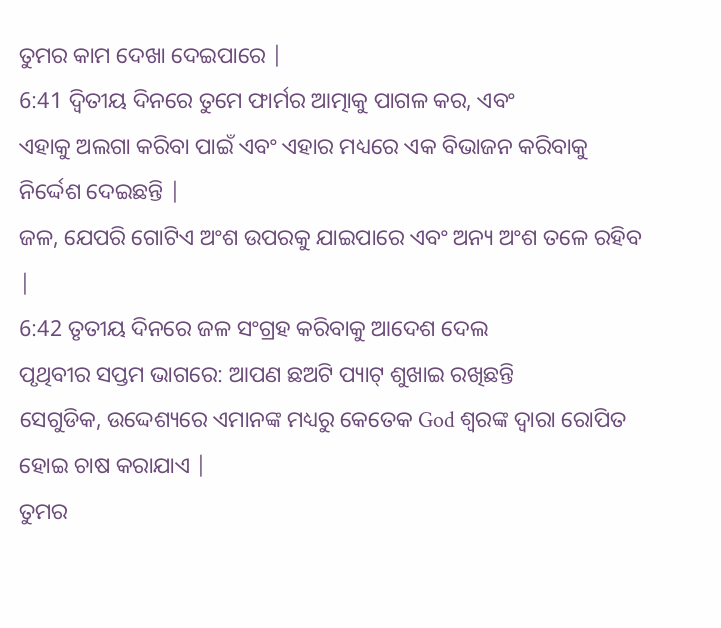ତୁମର କାମ ଦେଖା ଦେଇପାରେ |
6:41 ଦ୍ୱିତୀୟ ଦିନରେ ତୁମେ ଫାର୍ମର ଆତ୍ମାକୁ ପାଗଳ କର, ଏବଂ
ଏହାକୁ ଅଲଗା କରିବା ପାଇଁ ଏବଂ ଏହାର ମଧ୍ୟରେ ଏକ ବିଭାଜନ କରିବାକୁ ନିର୍ଦ୍ଦେଶ ଦେଇଛନ୍ତି |
ଜଳ, ଯେପରି ଗୋଟିଏ ଅଂଶ ଉପରକୁ ଯାଇପାରେ ଏବଂ ଅନ୍ୟ ଅଂଶ ତଳେ ରହିବ |
6:42 ତୃତୀୟ ଦିନରେ ଜଳ ସଂଗ୍ରହ କରିବାକୁ ଆଦେଶ ଦେଲ
ପୃଥିବୀର ସପ୍ତମ ଭାଗରେ: ଆପଣ ଛଅଟି ପ୍ୟାଟ୍ ଶୁଖାଇ ରଖିଛନ୍ତି
ସେଗୁଡିକ, ଉଦ୍ଦେଶ୍ୟରେ ଏମାନଙ୍କ ମଧ୍ୟରୁ କେତେକ God ଶ୍ବରଙ୍କ ଦ୍ୱାରା ରୋପିତ ହୋଇ ଚାଷ କରାଯାଏ |
ତୁମର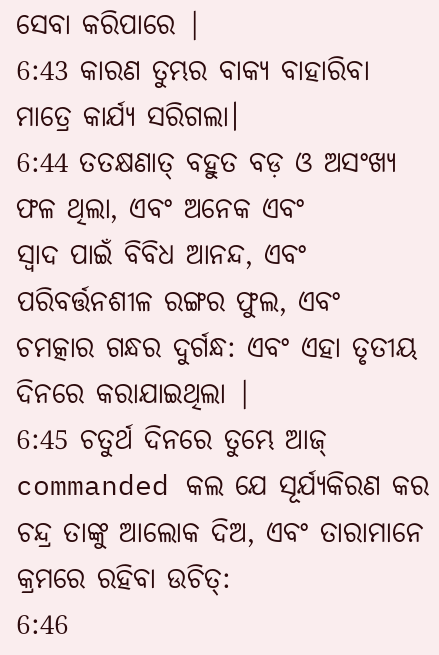ସେବା କରିପାରେ |
6:43 କାରଣ ତୁମ୍ଭର ବାକ୍ୟ ବାହାରିବା ମାତ୍ରେ କାର୍ଯ୍ୟ ସରିଗଲା।
6:44 ତତକ୍ଷଣାତ୍ ବହୁତ ବଡ଼ ଓ ଅସଂଖ୍ୟ ଫଳ ଥିଲା, ଏବଂ ଅନେକ ଏବଂ
ସ୍ୱାଦ ପାଇଁ ବିବିଧ ଆନନ୍ଦ, ଏବଂ ପରିବର୍ତ୍ତନଶୀଳ ରଙ୍ଗର ଫୁଲ, ଏବଂ
ଚମତ୍କାର ଗନ୍ଧର ଦୁର୍ଗନ୍ଧ: ଏବଂ ଏହା ତୃତୀୟ ଦିନରେ କରାଯାଇଥିଲା |
6:45 ଚତୁର୍ଥ ଦିନରେ ତୁମ୍ଭେ ଆଜ୍ commanded କଲ ଯେ ସୂର୍ଯ୍ୟକିରଣ କର
ଚନ୍ଦ୍ର ତାଙ୍କୁ ଆଲୋକ ଦିଅ, ଏବଂ ତାରାମାନେ କ୍ରମରେ ରହିବା ଉଚିତ୍:
6:46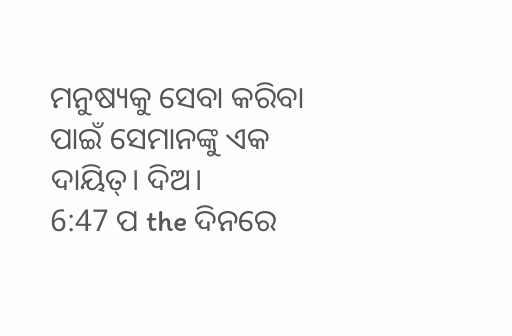ମନୁଷ୍ୟକୁ ସେବା କରିବା ପାଇଁ ସେମାନଙ୍କୁ ଏକ ଦାୟିତ୍। ଦିଅ।
6:47 ପ the ଦିନରେ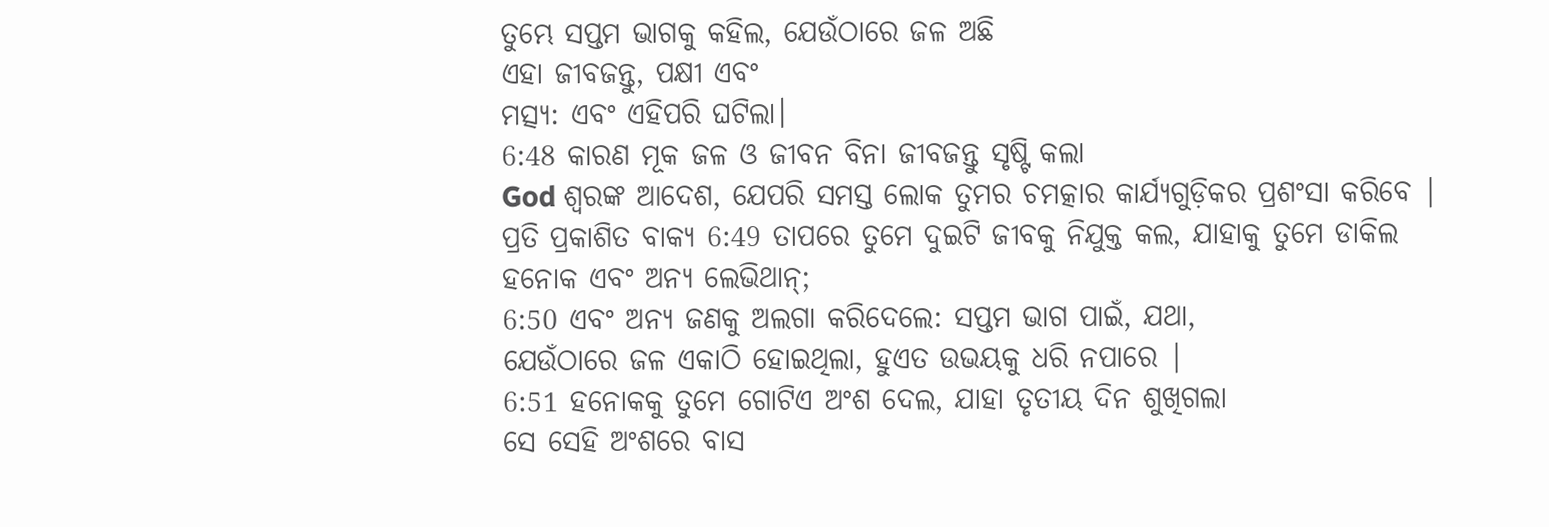ତୁମ୍ଭେ ସପ୍ତମ ଭାଗକୁ କହିଲ, ଯେଉଁଠାରେ ଜଳ ଅଛି
ଏହା ଜୀବଜନ୍ତୁ, ପକ୍ଷୀ ଏବଂ
ମତ୍ସ୍ୟ: ଏବଂ ଏହିପରି ଘଟିଲା।
6:48 କାରଣ ମୂକ ଜଳ ଓ ଜୀବନ ବିନା ଜୀବଜନ୍ତୁ ସୃଷ୍ଟି କଲା
God ଶ୍ବରଙ୍କ ଆଦେଶ, ଯେପରି ସମସ୍ତ ଲୋକ ତୁମର ଚମତ୍କାର କାର୍ଯ୍ୟଗୁଡ଼ିକର ପ୍ରଶଂସା କରିବେ |
ପ୍ରତି ପ୍ରକାଶିତ ବାକ୍ୟ 6:49 ତାପରେ ତୁମେ ଦୁଇଟି ଜୀବକୁ ନିଯୁକ୍ତ କଲ, ଯାହାକୁ ତୁମେ ଡାକିଲ
ହନୋକ ଏବଂ ଅନ୍ୟ ଲେଭିଥାନ୍;
6:50 ଏବଂ ଅନ୍ୟ ଜଣକୁ ଅଲଗା କରିଦେଲେ: ସପ୍ତମ ଭାଗ ପାଇଁ, ଯଥା,
ଯେଉଁଠାରେ ଜଳ ଏକାଠି ହୋଇଥିଲା, ହୁଏତ ଉଭୟକୁ ଧରି ନପାରେ |
6:51 ହନୋକକୁ ତୁମେ ଗୋଟିଏ ଅଂଶ ଦେଲ, ଯାହା ତୃତୀୟ ଦିନ ଶୁଖିଗଲା
ସେ ସେହି ଅଂଶରେ ବାସ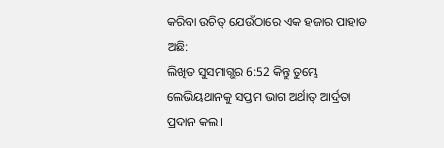କରିବା ଉଚିତ୍ ଯେଉଁଠାରେ ଏକ ହଜାର ପାହାଡ ଅଛି:
ଲିଖିତ ସୁସମାଗ୍ଭର 6:52 କିନ୍ତୁ ତୁମ୍ଭେ ଲେଭିୟଥାନକୁ ସପ୍ତମ ଭାଗ ଅର୍ଥାତ୍ ଆର୍ଦ୍ରତା ପ୍ରଦାନ କଲ।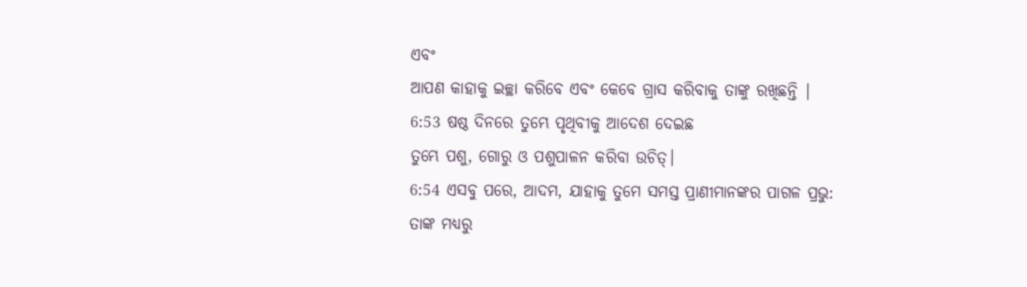ଏବଂ
ଆପଣ କାହାକୁ ଇଚ୍ଛା କରିବେ ଏବଂ କେବେ ଗ୍ରାସ କରିବାକୁ ତାଙ୍କୁ ରଖିଛନ୍ତି |
6:53 ଷଷ୍ଠ ଦିନରେ ତୁମ୍ଭେ ପୃଥିବୀକୁ ଆଦେଶ ଦେଇଛ
ତୁମ୍ଭେ ପଶୁ, ଗୋରୁ ଓ ପଶୁପାଳନ କରିବା ଉଚିତ୍।
6:54 ଏସବୁ ପରେ, ଆଦମ, ଯାହାକୁ ତୁମେ ସମସ୍ତ ପ୍ରାଣୀମାନଙ୍କର ପାଗଳ ପ୍ରଭୁ:
ତାଙ୍କ ମଧ୍ୟରୁ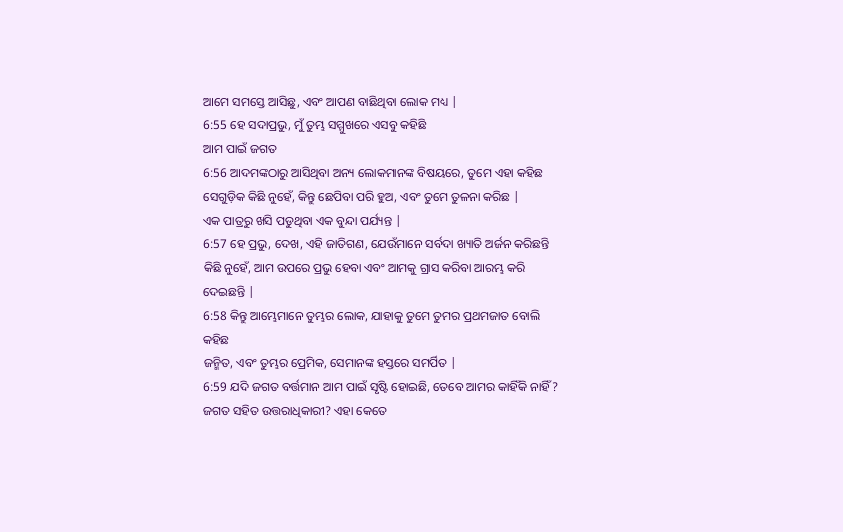ଆମେ ସମସ୍ତେ ଆସିଛୁ, ଏବଂ ଆପଣ ବାଛିଥିବା ଲୋକ ମଧ୍ୟ |
6:55 ହେ ସଦାପ୍ରଭୁ, ମୁଁ ତୁମ୍ଭ ସମ୍ମୁଖରେ ଏସବୁ କହିଛି
ଆମ ପାଇଁ ଜଗତ
6:56 ଆଦମଙ୍କଠାରୁ ଆସିଥିବା ଅନ୍ୟ ଲୋକମାନଙ୍କ ବିଷୟରେ, ତୁମେ ଏହା କହିଛ
ସେଗୁଡ଼ିକ କିଛି ନୁହେଁ, କିନ୍ତୁ ଛେପିବା ପରି ହୁଅ, ଏବଂ ତୁମେ ତୁଳନା କରିଛ |
ଏକ ପାତ୍ରରୁ ଖସି ପଡୁଥିବା ଏକ ବୁନ୍ଦା ପର୍ଯ୍ୟନ୍ତ |
6:57 ହେ ପ୍ରଭୁ, ଦେଖ, ଏହି ଜାତିଗଣ, ଯେଉଁମାନେ ସର୍ବଦା ଖ୍ୟାତି ଅର୍ଜନ କରିଛନ୍ତି
କିଛି ନୁହେଁ, ଆମ ଉପରେ ପ୍ରଭୁ ହେବା ଏବଂ ଆମକୁ ଗ୍ରାସ କରିବା ଆରମ୍ଭ କରି ଦେଇଛନ୍ତି |
6:58 କିନ୍ତୁ ଆମ୍ଭେମାନେ ତୁମ୍ଭର ଲୋକ, ଯାହାକୁ ତୁମେ ତୁମର ପ୍ରଥମଜାତ ବୋଲି କହିଛ
ଜନ୍ମିତ, ଏବଂ ତୁମ୍ଭର ପ୍ରେମିକ, ସେମାନଙ୍କ ହସ୍ତରେ ସମର୍ପିତ |
6:59 ଯଦି ଜଗତ ବର୍ତ୍ତମାନ ଆମ ପାଇଁ ସୃଷ୍ଟି ହୋଇଛି, ତେବେ ଆମର କାହିଁକି ନାହିଁ?
ଜଗତ ସହିତ ଉତ୍ତରାଧିକାରୀ? ଏହା କେତେ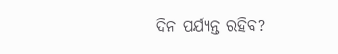ଦିନ ପର୍ଯ୍ୟନ୍ତ ରହିବ?